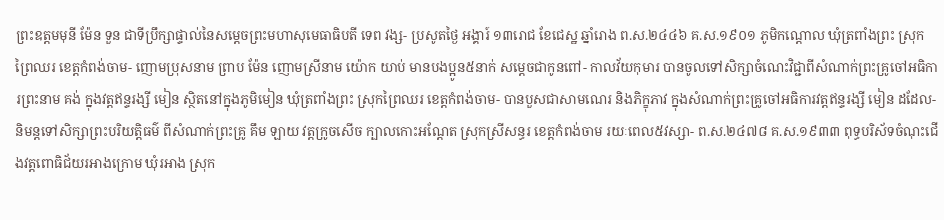ព្រះឧត្តមមុនី ម៉ែន ទួន ជាទីប្រឹក្សាផ្ទាល់នៃសម្តេចព្រះមហាសុមេធាធិបតី ទេព វង្ស- ប្រសូតថ្ងៃ អង្គារ៍ ១៣រោជ ខែជេស្ឋ ឆ្នាំរោង ព.ស.២៤៤៦ គ.ស.១៩០១ ភូមិកណ្តោល ឃុំត្រពាំងព្រះ ស្រុកព្រៃឈរ ខេត្តកំពង់ចាម- ញោមប្រុសនាម ព្រាប ម៉ែន ញោមស្រីនាម យ៉ោក យាប់ មានបងប្អូន៥នាក់ សម្តេចជាកូនពៅ- កាលវ័យកុមារ បានចូលទៅសិក្សាចំណេះវិជ្ជាពីសំណាក់ព្រះគ្រូចៅអធិការព្រះនាម គង់ ក្នុងវត្តឥន្ទរង្សី មៀន ស្ថិតនៅក្នុងភូមិមៀន ឃុំត្រពាំងព្រះ ស្រុកព្រៃឈរ ខេត្តកំពង់ចាម- បានបួសជាសាមណេរ និងភិក្ខុភាវ ក្នុងសំណាក់ព្រះគ្រូចៅអធិការវត្តឥន្ទរង្សី មៀន ដដែល- និមន្តទៅសិក្សាព្រះបរិយត្តិធម៌ ពីសំណាក់ព្រះគ្រូ គឹម ឡាយ វត្តក្រូចសើច ក្បាលកោះអណ្តែត ស្រុកស្រីសន្ធរ ខេត្តកំពង់ចាម រយៈពេល៥វស្សា- ព.ស.២៤៧៨ គ.ស.១៩៣៣ ពុទ្ធបរិស័ទចំណុះជើងវត្តពោធិជ័យរអាងក្រោម ឃុំរអាង ស្រុក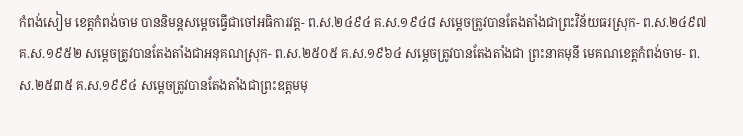កំពង់សៀម ខេត្តកំពង់ចាម បាននិមន្តសម្តេចធ្វើជាចៅអធិការវត្ត- ព.ស.២៤៩៤ គ.ស.១៩៤៨ សម្តេចត្រូវបានតែងតាំងជាព្រះវិន័យធរស្រុក- ព.ស.២៤៩៧ គ.ស.១៩៥២ សម្តេចត្រូវបានតែងតាំងជាអនុគណស្រុក- ព.ស.២៥០៥ គ.ស.១៩៦៤ សម្តេចត្រូវបានតែងតាំងជា ព្រះនាគមុនី មេគណខេត្តកំពង់ចាម- ព.ស.២៥៣៥ គ.ស.១៩៩៤ សម្តេចត្រូវបានតែងតាំងជាព្រះឧត្តមមុ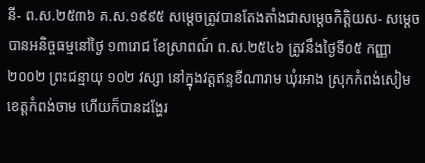នី- ព.ស.២៥៣៦ គ.ស.១៩៩៥ សម្តេចត្រូវបានតែងតាំងជាសម្តេចកិត្តិយស- សម្តេចបានអនិច្ចធម្មនៅថ្ងៃ ១៣រោជ ខែស្រាពណ៍ ព.ស.២៥៤៦ ត្រូវនឹងថ្ងៃទី០៥ កញ្ញា ២០០២ ព្រះជន្មាយុ ១០២ វស្សា នៅក្នុងវត្តឥន្ទខីណារាម ឃុំរអាង ស្រុកកំពង់សៀម ខេត្តកំពង់ចាម ហើយក៏បានដង្ហែរ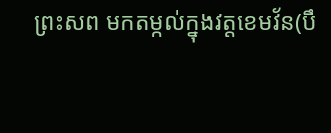ព្រះសព មកតម្កល់ក្នុងវត្តខេមវ័ន(បឹ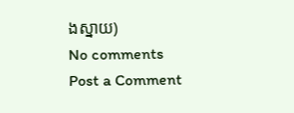ងស្នាយ)
No comments
Post a Comment